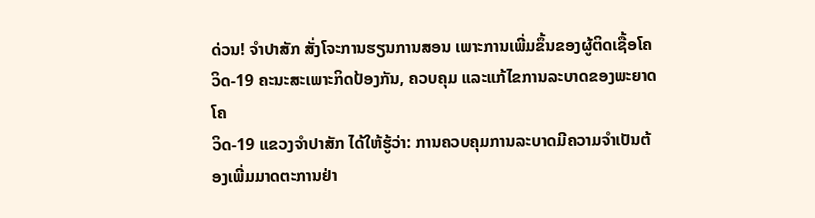ດ່ວນ! ຈຳປາສັກ ສັ່ງໂຈະການຮຽນການສອນ ເພາະການເພີ່ມຂຶ້ນຂອງຜູ້ຕິດເຊື້ອໂຄວິດ-19 ຄະນະສະເພາະກິດປ້ອງກັນ, ຄວບຄຸມ ແລະແກ້ໄຂການລະບາດຂອງພະຍາດ ໂຄ
ວິດ-19 ແຂວງຈຳປາສັກ ໄດ້ໃຫ້ຮູ້ວ່າ: ການຄວບຄຸມການລະບາດມີຄວາມຈຳເປັນຕ້ອງເພີ່ມມາດຕະການຢ່າ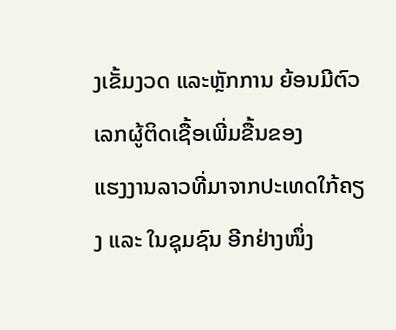ງເຂັ້ມງວດ ແລະຫຼັກການ ຍ້ອນມີຕົວເລກຜູ້ຕິດເຊື້ອເພີ່ມຂື້ນຂອງ
ແຮງງານລາວທີ່ມາຈາກປະເທດໃກ້ຄຽງ ແລະ ໃນຊຸມຊົນ ອີກຢ່າງໜຶ່ງ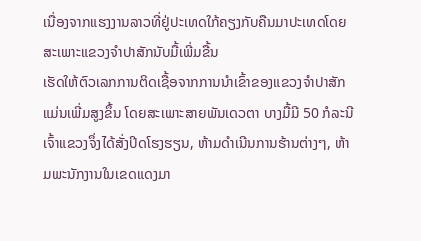ເນື່ອງຈາກແຮງງານລາວທີ່ຢູ່ປະເທດໃກ້ຄຽງກັບຄືນມາປະເທດໂດຍສະເພາະແຂວງຈຳປາສັກນັບມື້ເພີ່ມຂື້ນ
ເຮັດໃຫ້ຕົວເລກການຕິດເຊື້ອຈາກການນຳເຂົ້າຂອງແຂວງຈຳປາສັກ ແມ່ນເພີ່ມສູງຂຶ້ນ ໂດຍສະເພາະສາຍພັນເດວຕາ ບາງມື້ມີ 50 ກໍລະນີ
ເຈົ້າແຂວງຈຶ່ງໄດ້ສັ່ງປິດໂຮງຮຽນ, ຫ້າມດຳເນີນການຮ້ານຕ່າງໆ, ຫ້າມພະນັກງານໃນເຂດແດງມາ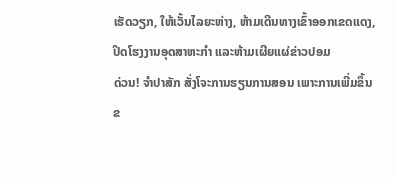ເຮັດວຽກ, ໃຫ້ເວັ້ນໄລຍະຫ່າງ, ຫ້າມເດີນທາງເຂົ້າອອກເຂດແດງ, ປິດໂຮງງານອຸດສາຫະກຳ ແລະຫ້າມເຜີຍແຜ່ຂ່າວປອມ
ດ່ວນ! ຈຳປາສັກ ສັ່ງໂຈະການຮຽນການສອນ ເພາະການເພີ່ມຂຶ້ນຂ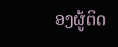ອງຜູ້ຕິດ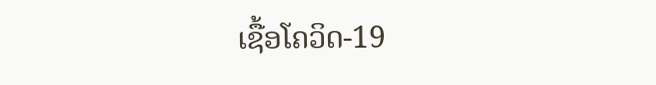ເຊື້ອໂຄວິດ-19